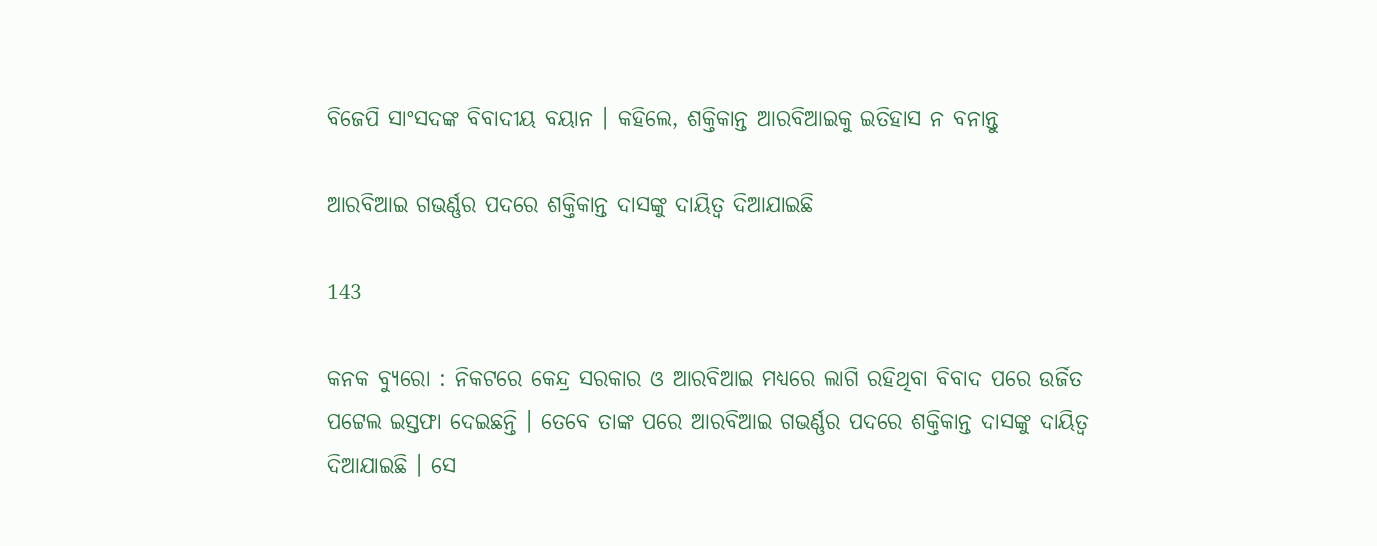ବିଜେପି ସାଂସଦଙ୍କ ବିବାଦୀୟ ବୟାନ । କହିଲେ, ଶକ୍ତିକାନ୍ତ ଆରବିଆଇକୁ ଇତିହାସ ନ ବନାନ୍ତୁ

ଆରବିଆଇ ଗଭର୍ଣ୍ଣର ପଦରେ ଶକ୍ତିକାନ୍ତ ଦାସଙ୍କୁ ଦାୟିତ୍ୱ ଦିଆଯାଇଛି

143

କନକ ବ୍ୟୁରୋ : ନିକଟରେ କେନ୍ଦ୍ର ସରକାର ଓ ଆରବିଆଇ ମଧ୍ୟରେ ଲାଗି ରହିଥିବା ବିବାଦ ପରେ ଉର୍ଜିତ ପଟ୍ଟେଲ ଇସ୍ତଫା ଦେଇଛନ୍ତି । ତେବେ ତାଙ୍କ ପରେ ଆରବିଆଇ ଗଭର୍ଣ୍ଣର ପଦରେ ଶକ୍ତିକାନ୍ତ ଦାସଙ୍କୁ ଦାୟିତ୍ୱ ଦିଆଯାଇଛି । ସେ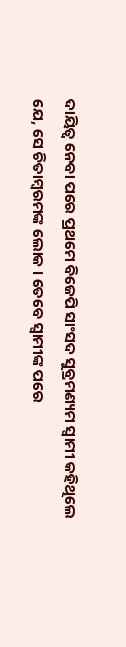ଦାୟିତ୍ୱ ନେବା ପରେ ପ୍ରଥମେ ବିଜେପି ସାଂସଦ ସୁବ୍ରମଣ୍ୟମ ସ୍ୱାମୀ କହିଥିଲେ ଯେ, ସେ ଚିତାମ୍ବରମଙ୍କ ଲୋକ । ତେବେ ସ୍ୱାମୀଙ୍କ ପରେ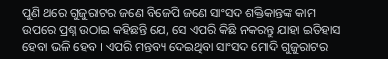ପୁଣି ଥରେ ଗୁଜୁରାଟର ଜଣେ ବିଜେପି ଜଣେ ସାଂସଦ ଶକ୍ତିକାନ୍ତଙ୍କ କାମ ଉପରେ ପ୍ରଶ୍ନ ଉଠାଇ କହିଛନ୍ତି ଯେ, ସେ ଏପରି କିଛି ନକରନ୍ତୁ ଯାହା ଇତିହାସ ହେବା ଭଳି ହେବ । ଏପରି ମନ୍ତବ୍ୟ ଦେଇଥିବା ସାଂସଦ ମୋଦି ଗୁଜୁରାଟର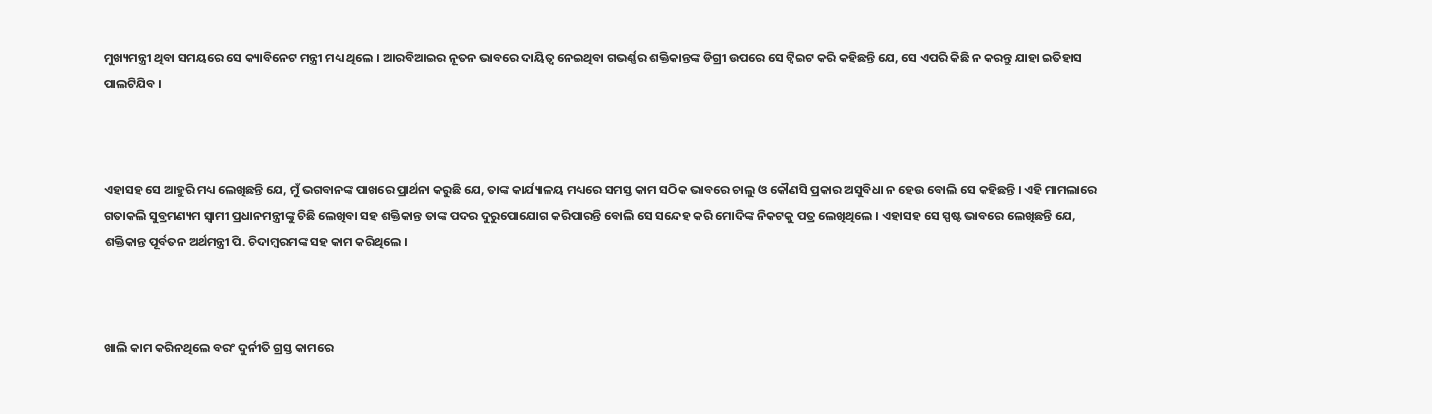ମୁଖ୍ୟମନ୍ତ୍ରୀ ଥିବା ସମୟରେ ସେ କ୍ୟାବିନେଟ ମନ୍ତ୍ରୀ ମଧ୍ୟ ଥିଲେ । ଆରବିଆଇର ନୂତନ ଭାବରେ ଦାୟିତ୍ୱ ନେଇଥିବା ଗଭର୍ଣ୍ଣର ଶକ୍ତିକାନ୍ତଙ୍କ ଡିଗ୍ରୀ ଉପରେ ସେ ଟ୍ୱିଇଟ କରି କହିଛନ୍ତି ଯେ, ସେ ଏପରି କିଛି ନ କରନ୍ତୁ ଯାହା ଇତିହାସ ପାଲଟିଯିବ ।



ଏହାସହ ସେ ଆହୁରି ମଧ୍ୟ ଲେଖିଛନ୍ତି ଯେ, ମୁଁ ଭଗବାନଙ୍କ ପାଖରେ ପ୍ରାର୍ଥନା କରୁଛି ଯେ, ତାଙ୍କ କାର୍ଯ୍ୟାଳୟ ମଧ୍ୟରେ ସମସ୍ତ କାମ ସଠିକ ଭାବରେ ଚାଲୁ ଓ କୌଣସି ପ୍ରକାର ଅସୁବିଧା ନ ହେଉ ବୋଲି ସେ କହିଛନ୍ତି । ଏହି ମାମଲାରେ ଗତାକଲି ସୁବ୍ରମଣ୍ୟମ ସ୍ୱାମୀ ପ୍ରଧାନମନ୍ତ୍ରୀଙ୍କୁ ଚିଛି ଲେଖିବା ସହ ଶକ୍ତିକାନ୍ତ ତାଙ୍କ ପଦର ଦୁରୁପୋଯୋଗ କରିପାରନ୍ତି ବୋଲି ସେ ସନ୍ଦେହ କରି ମୋଦିଙ୍କ ନିକଟକୁ ପତ୍ର ଲେଖିଥିଲେ । ଏହାସହ ସେ ସ୍ପଷ୍ଟ ଭାବରେ ଲେଖିଛନ୍ତି ଯେ, ଶକ୍ତିକାନ୍ତ ପୂର୍ବତନ ଅର୍ଥମନ୍ତ୍ରୀ ପି. ଚିଦାମ୍ବରମଙ୍କ ସହ କାମ କରିଥିଲେ ।



ଖାଲି କାମ କରିନଥିଲେ ବରଂ ଦୁର୍ନୀତି ଗ୍ରସ୍ତ କାମରେ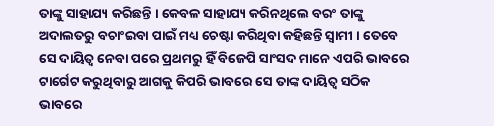ତାଙ୍କୁ ସାହାଯ୍ୟ କରିଛନ୍ତି । କେବଳ ସାହାଯ୍ୟ କରିନଥିଲେ ବରଂ ତାଙ୍କୁ ଅଦାଲତରୁ ବଚାଂଇବା ପାଇଁ ମଧ୍ୟ ଚେଷ୍ଟା କରିଥିବା କହିଛନ୍ତି ସ୍ୱାମୀ । ତେବେ ସେ ଦାୟିତ୍ୱ ନେବା ପରେ ପ୍ରଥମରୁ ହିଁ ବିଜେପି ସାଂସଦ ମାନେ ଏପରି ଭାବରେ ଟାର୍ଗେଟ କରୁଥିବାରୁ ଆଗକୁ କିପରି ଭାବରେ ସେ ତାଙ୍କ ଦାୟିତ୍ୱ ସଠିକ ଭାବରେ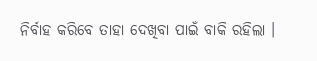ନିର୍ବାହ କରିବେ ତାହା ଦେଖିବା ପାଇଁ ବାକି ରହିଲା ।